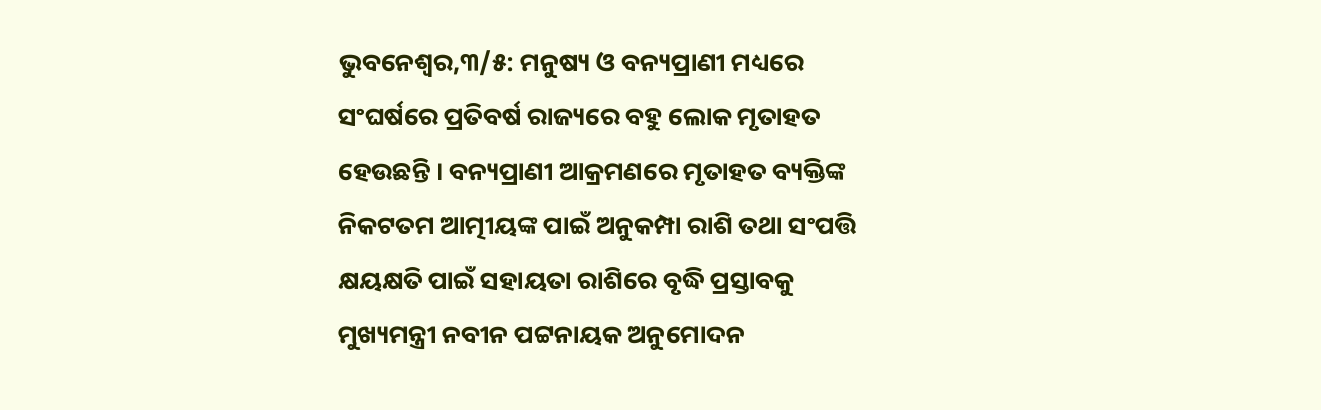ଭୁବନେଶ୍ୱର,୩/୫: ମନୁଷ୍ୟ ଓ ବନ୍ୟପ୍ରାଣୀ ମଧ୍ୟରେ ସଂଘର୍ଷରେ ପ୍ରତିବର୍ଷ ରାଜ୍ୟରେ ବହୁ ଲୋକ ମୃତାହତ ହେଉଛନ୍ତି । ବନ୍ୟପ୍ରାଣୀ ଆକ୍ରମଣରେ ମୃତାହତ ବ୍ୟକ୍ତିଙ୍କ ନିକଟତମ ଆତ୍ମୀୟଙ୍କ ପାଇଁ ଅନୁକମ୍ପା ରାଶି ତଥା ସଂପତ୍ତି କ୍ଷୟକ୍ଷତି ପାଇଁ ସହାୟତା ରାଶିରେ ବୃଦ୍ଧି ପ୍ରସ୍ତାବକୁ ମୁଖ୍ୟମନ୍ତ୍ରୀ ନବୀନ ପଟ୍ଟନାୟକ ଅନୁମୋଦନ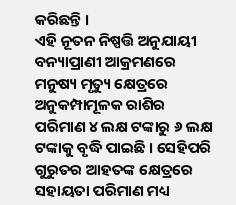କରିଛନ୍ତି ।
ଏହି ନୂତନ ନିଷ୍ପତ୍ତି ଅନୁଯାୟୀ ବନ୍ୟାପ୍ରାଣୀ ଆକ୍ରମଣରେ ମନୁଷ୍ୟ ମୃତ୍ୟୁ କ୍ଷେତ୍ରରେ ଅନୁକମ୍ପାମୂଳକ ରାଶିର ପରିମାଣ ୪ ଲକ୍ଷ ଟଙ୍କାରୁ ୬ ଲକ୍ଷ ଟଙ୍କାକୁ ବୃଦ୍ଧି ପାଇଛି । ସେହିପରି ଗୁରୁତର ଆହତଙ୍କ କ୍ଷେତ୍ରରେ ସହାୟତା ପରିମାଣ ମଧ୍ୟ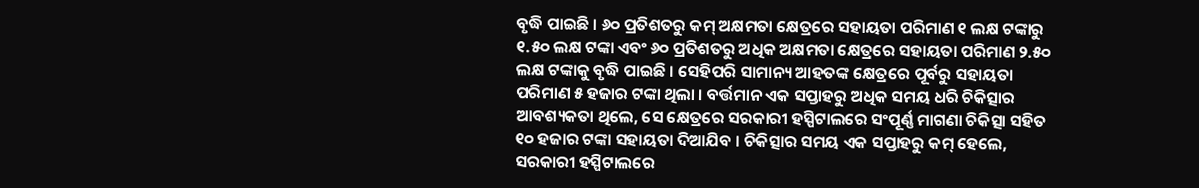ବୃଦ୍ଧି ପାଇଛି । ୬୦ ପ୍ରତିଶତରୁ କମ୍ ଅକ୍ଷମତା କ୍ଷେତ୍ରରେ ସହାୟତା ପରିମାଣ ୧ ଲକ୍ଷ ଟଙ୍କାରୁ ୧.୫୦ ଲକ୍ଷ ଟଙ୍କା ଏବଂ ୬୦ ପ୍ରତିଶତରୁ ଅଧିକ ଅକ୍ଷମତା କ୍ଷେତ୍ରରେ ସହାୟତା ପରିମାଣ ୨.୫୦ ଲକ୍ଷ ଟଙ୍କାକୁ ବୃଦ୍ଧି ପାଇଛି । ସେହିପରି ସାମାନ୍ୟ ଆହତଙ୍କ କ୍ଷେତ୍ରରେ ପୂର୍ବରୁ ସହାୟତା ପରିମାଣ ୫ ହଜାର ଟଙ୍କା ଥିଲା । ବର୍ତ୍ତମାନ ଏକ ସପ୍ତାହରୁ ଅଧିକ ସମୟ ଧରି ଚିକିତ୍ସାର ଆବଶ୍ୟକତା ଥିଲେ, ସେ କ୍ଷେତ୍ରରେ ସରକାରୀ ହସ୍ପିଟାଲରେ ସଂପୂର୍ଣ୍ଣ ମାଗଣା ଚିକିତ୍ସା ସହିତ ୧୦ ହଜାର ଟଙ୍କା ସହାୟତା ଦିଆଯିବ । ଚିକିତ୍ସାର ସମୟ ଏକ ସପ୍ତାହରୁ କମ୍ ହେଲେ, ସରକାରୀ ହସ୍ପିଟାଲରେ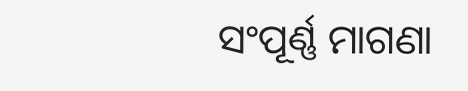ସଂପୂର୍ଣ୍ଣ ମାଗଣା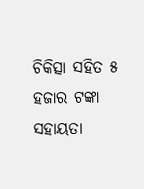ଚିକିତ୍ସା ସହିତ ୫ ହଜାର ଟଙ୍କା ସହାୟତା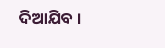ଦିଆଯିବ ।